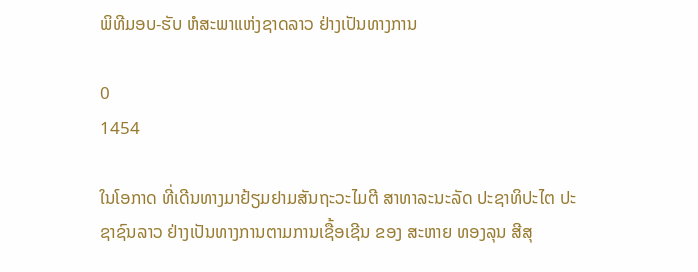ພິທີມອບ-ຮັບ ຫໍສະພາແຫ່ງຊາດລາວ ຢ່າງເປັນທາງການ

0
1454

ໃນໂອກາດ ທີ່ເດີນທາງມາຢ້ຽມຢາມສັນຖະວະໄມຕີ ສາທາລະນະລັດ ປະຊາທິປະໄຕ ປະຊາຊົນລາວ ຢ່າງເປັນທາງການຕາມການເຊື້ອເຊີນ ຂອງ ສະຫາຍ ທອງລຸນ ສີສຸ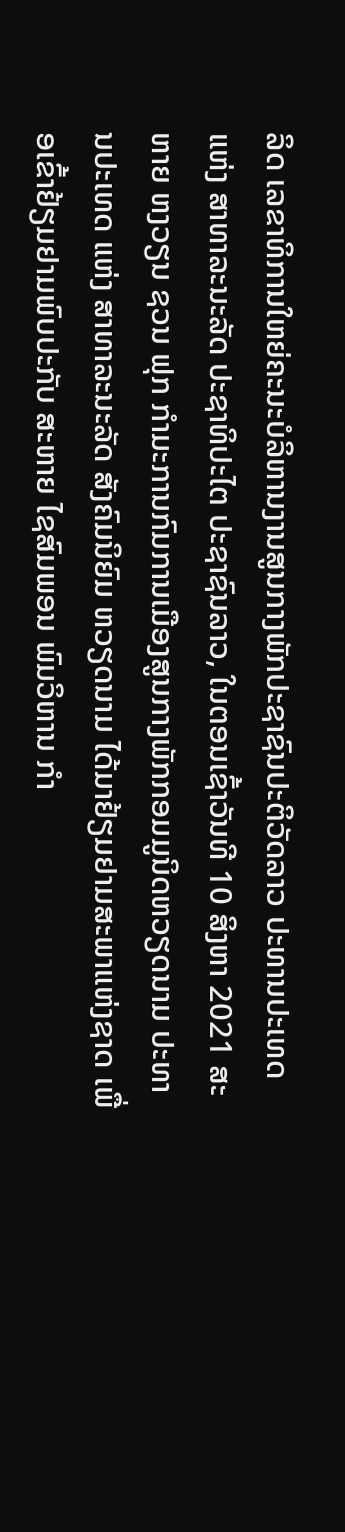ລິດ ເລຂາທິການໃຫຍ່ຄະນະບໍລິຫານງານສູນກາງພັກປະຊາຊົນປະຕິວັດລາວ ປະທານປະເທດ ແຫ່ງ ສາທາລະນະລັດ ປະຊາທິປະໄຕ ປະຊາຊົນລາວ, ໃນຕອນເຊົ້າວັນທີ 10 ສິງຫາ 2021 ສະຫາຍ ຫງວຽນ ຊວນ ຟຸກ ກໍາມະການກົມການເມືອງສູນກາງພັກກອມມູນິດຫວຽດນາມ ປະທານປະເທດ ແຫ່ງ ສາທາລະນະລັດ ສັງຄົມນິຍົມ ຫວຽດນາມ ໄດ້ມາຢ້ຽມຢາມສະພາແຫ່ງຊາດ ເພື່ອເຂົ້າຢ້ຽມຢາມພົບປະກັບ ສະຫາຍ ໄຊສົມພອນ ພົມວິຫານ ກໍາ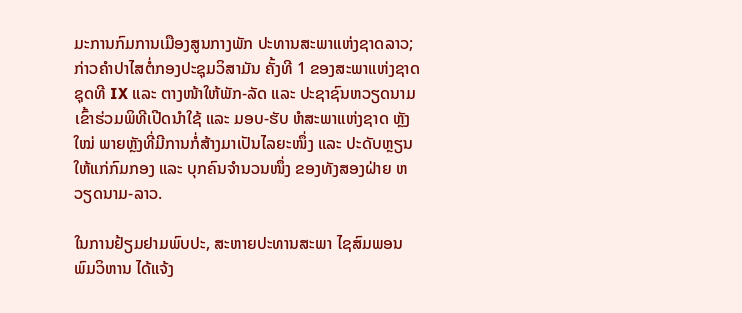ມະການກົມການເມືອງສູນກາງພັກ ປະທານສະພາແຫ່ງຊາດລາວ; ກ່າວຄໍາປາໄສຕໍ່ກອງປະຊຸມວິສາມັນ ຄັ້ງທີ 1 ຂອງສະພາແຫ່ງຊາດ ຊຸດທີ IX ແລະ ຕາງໜ້າໃຫ້ພັກ-ລັດ ແລະ ປະຊາຊົນຫວຽດນາມ ເຂົ້າຮ່ວມພິທີເປີດນຳໃຊ້ ແລະ ມອບ-ຮັບ ຫໍສະພາແຫ່ງຊາດ ຫຼັງໃໝ່ ພາຍຫຼັງທີ່ມີການກໍ່ສ້າງມາເປັນໄລຍະໜຶ່ງ ແລະ ປະດັບຫຼຽນໃຫ້ແກ່ກົມກອງ ແລະ ບຸກຄົນຈໍານວນໜຶ່ງ ຂອງທັງສອງຝ່າຍ ຫວຽດນາມ-ລາວ.

ໃນການຢ້ຽມຢາມພົບປະ, ສະຫາຍປະທານສະພາ ໄຊສົມພອນ ພົມວິຫານ ໄດ້ແຈ້ງ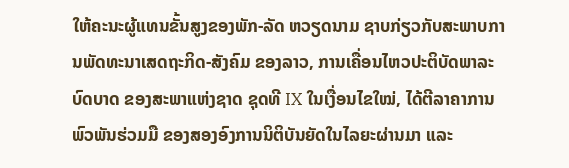ໃຫ້ຄະນະຜູ້ແທນຂັ້ນສູງຂອງພັກ-ລັດ ຫວຽດນາມ ຊາບກ່ຽວກັບສະພາບການພັດທະນາເສດຖະກິດ-ສັງຄົມ ຂອງລາວ, ການເຄື່ອນໄຫວປະຕິບັດພາລະບົດບາດ ຂອງສະພາແຫ່ງຊາດ ຊຸດທີ IX ໃນເງື່ອນໄຂໃໝ່, ໄດ້ຕີລາຄາການພົວພັນຮ່ວມມື ຂອງສອງອົງການນິຕິບັນຍັດໃນໄລຍະຜ່ານມາ ແລະ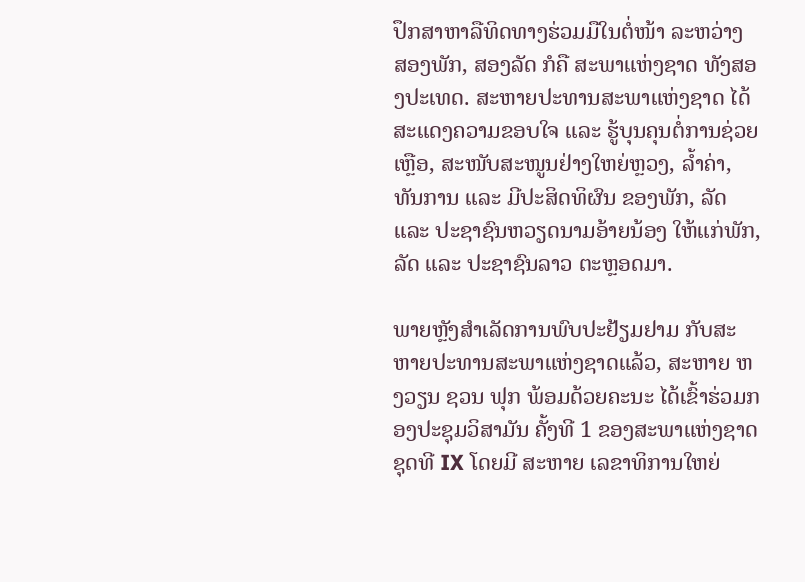ປຶກສາຫາລືທິດທາງຮ່ວມມືໃນຕໍ່ໜ້າ ລະຫວ່າງ ສອງພັກ, ສອງລັດ ກໍຄື ສະພາແຫ່ງຊາດ ທັງສອງປະເທດ. ສະຫາຍປະທານສະພາແຫ່ງຊາດ ໄດ້ສະແດງຄວາມຂອບໃຈ ແລະ ຮູ້ບຸນຄຸນຕໍ່ການຊ່ວຍເຫຼືອ, ສະໜັບສະໜູນຢ່າງໃຫຍ່ຫຼວງ, ລ້ຳຄ່າ, ທັນການ ແລະ ມີປະສິດທິຜົນ ຂອງພັກ, ລັດ ແລະ ປະຊາຊົນຫວຽດນາມອ້າຍນ້ອງ ໃຫ້ແກ່ພັກ, ລັດ ແລະ ປະຊາຊົນລາວ ຕະຫຼອດມາ.

ພາຍຫຼັງສຳເລັດການພົບປະຢ້ຽມຢາມ ກັບສະຫາຍປະທານສະພາແຫ່ງຊາດແລ້ວ, ສະຫາຍ ຫງວຽນ ຊວນ ຟຸກ ພ້ອມດ້ວຍຄະນະ ໄດ້ເຂົ້າຮ່ວມກອງປະຊຸມວິສາມັນ ຄັ້ງທີ 1 ຂອງສະພາແຫ່ງຊາດ ຊຸດທີ IX ໂດຍມີ ສະຫາຍ ເລຂາທິການໃຫຍ່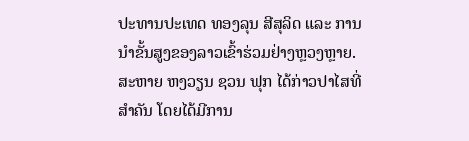ປະທານປະເທດ ທອງລຸນ ສີສຸລິດ ແລະ ການນຳຂັ້ນສູງຂອງລາວເຂົ້າຮ່ວມຢ່າງຫຼວງຫຼາຍ. ສະຫາຍ ຫງວຽນ ຊວນ ຟຸກ ໄດ້ກ່າວປາໄສທີ່ສຳຄັນ ໂດຍໄດ້ມີການ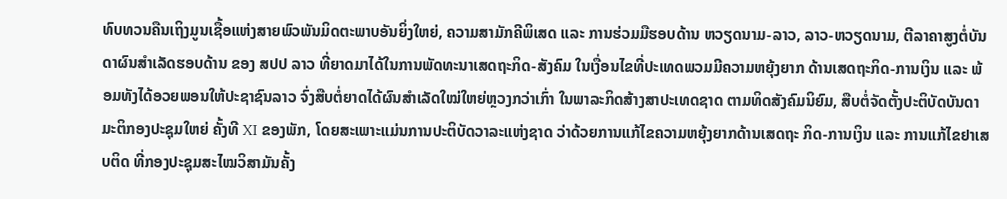ທົບທວນຄືນເຖິງມູນເຊື້ອແຫ່ງສາຍພົວພັນມິດຕະພາບອັນຍິ່ງໃຫຍ່, ຄວາມສາມັກຄີພິເສດ ແລະ ການຮ່ວມມືຮອບດ້ານ ຫວຽດນາມ-ລາວ, ລາວ-ຫວຽດນາມ, ຕີລາຄາສູງຕໍ່ບັນດາຜົນສຳເລັດຮອບດ້ານ ຂອງ ສປປ ລາວ ທີ່ຍາດມາໄດ້ໃນການພັດທະນາເສດຖະກິດ-ສັງຄົມ ໃນເງື່ອນໄຂທີ່ປະເທດພວມມີຄວາມຫຍຸ້ງຍາກ ດ້ານເສດຖະກິດ-ການເງິນ ແລະ ພ້ອມທັງໄດ້ອວຍພອນໃຫ້ປະຊາຊົນລາວ ຈົ່ງສືບຕໍ່ຍາດໄດ້ຜົນສຳເລັດໃໝ່ໃຫຍ່ຫຼວງກວ່າເກົ່າ ໃນພາລະກິດສ້າງສາປະເທດຊາດ ຕາມທິດສັງຄົມນິຍົມ, ສືບຕໍ່ຈັດຕັ້ງປະຕິບັດບັນດາມະຕິກອງປະຊຸມໃຫຍ່ ຄັ້ງທີ XI ຂອງພັກ, ໂດຍສະເພາະແມ່ນການປະຕິບັດວາລະແຫ່ງຊາດ ວ່າດ້ວຍການແກ້ໄຂຄວາມຫຍຸ້ງຍາກດ້ານເສດຖະ ກິດ-ການເງິນ ແລະ ການແກ້ໄຂຢາເສບຕິດ ທີ່ກອງປະຊຸມສະໄໝວິສາມັນຄັ້ງ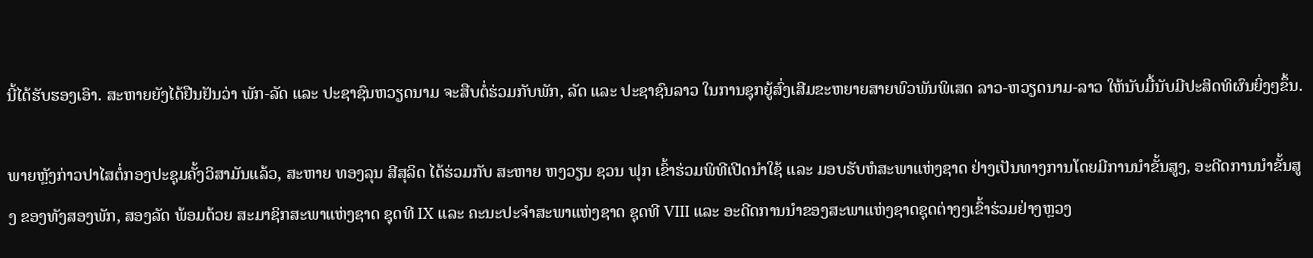ນີ້ໄດ້ຮັບຮອງເອົາ. ສະຫາຍຍັງໄດ້ຢືນຢັນວ່າ ພັກ-ລັດ ແລະ ປະຊາຊົນຫວຽດນາມ ຈະສືບຕໍ່ຮ່ວມກັບພັກ, ລັດ ແລະ ປະຊາຊົນລາວ ໃນການຊຸກຍູ້ສົ່ງເສີມຂະຫຍາຍສາຍພົວພັນພິເສດ ລາວ-ຫວຽດນາມ-ລາວ ໃຫ້ນັບມື້ນັບມີປະສິດທິຜົນຍິ່ງໆຂຶ້ນ.

ພາຍຫຼັງກ່າວປາໄສຕໍ່ກອງປະຊຸມຄັ້ງວິສາມັນແລ້ວ, ສະຫາຍ ທອງລຸນ ສີສຸລິດ ໄດ້ຮ່ວມກັບ ສະຫາຍ ຫງວຽນ ຊວນ ຟຸກ ເຂົ້າຮ່ວມພິທີເປີດນຳໃຊ້ ແລະ ມອບຮັບຫໍສະພາແຫ່ງຊາດ ຢ່າງເປັນທາງການໂດຍມີການນຳຂັ້ນສູງ, ອະດີດການນຳຂັ້ນສູງ ຂອງທັງສອງພັກ, ສອງລັດ ພ້ອມດ້ວຍ ສະມາຊິກສະພາແຫ່ງຊາດ ຊຸດທີ IX ແລະ ຄະນະປະຈຳສະພາແຫ່ງຊາດ ຊຸດທີ VIII ແລະ ອະດີດການນໍາຂອງສະພາແຫ່ງຊາດຊຸດຕ່າງໆເຂົ້າຮ່ວມຢ່າງຫຼວງ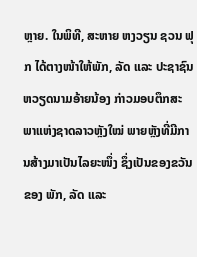ຫຼາຍ. ໃນພິທີ, ສະຫາຍ ຫງວຽນ ຊວນ ຟຸກ ໄດ້ຕາງໜ້າໃຫ້ພັກ, ລັດ ແລະ ປະຊາຊົນຫວຽດນາມອ້າຍນ້ອງ ກ່າວມອບຕຶກສະພາແຫ່ງຊາດລາວຫຼັງໃໝ່ ພາຍຫຼັງທີ່ມີການສ້າງມາເປັນໄລຍະໜຶ່ງ ຊຶ່ງເປັນຂອງຂວັນຂອງ ພັກ, ລັດ ແລະ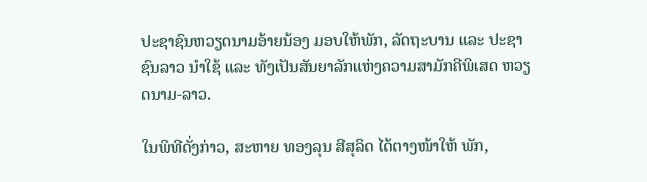ປະຊາຊົນຫວຽດນາມອ້າຍນ້ອງ ມອບໃຫ້ພັກ, ລັດຖະບານ ແລະ ປະຊາຊົນລາວ ນຳໃຊ້ ແລະ ທັງເປັນສັນຍາລັກແຫ່ງຄວາມສາມັກຄີພິເສດ ຫວຽດນາມ-ລາວ.

ໃນພິທີດັ່ງກ່າວ, ສະຫາຍ ທອງລຸນ ສີສຸລິດ ໄດ້ຕາງໜ້າໃຫ້ ພັກ,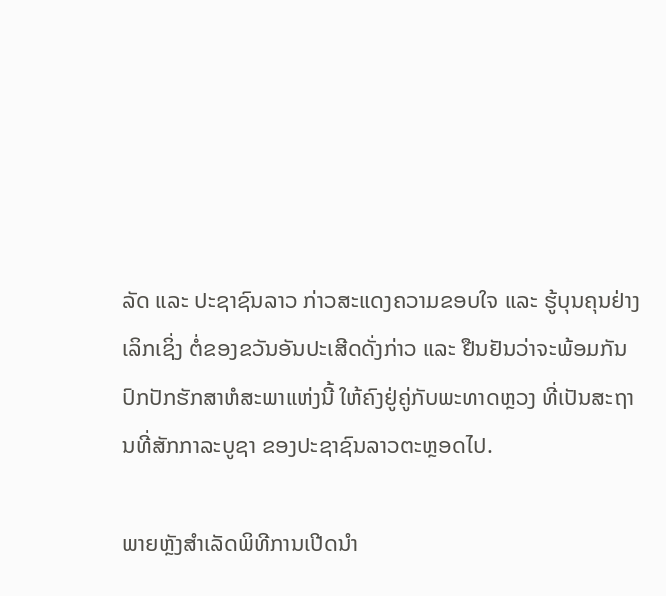ລັດ ແລະ ປະຊາຊົນລາວ ກ່າວສະແດງຄວາມຂອບໃຈ ແລະ ຮູ້ບຸນຄຸນຢ່າງເລິກເຊິ່ງ ຕໍ່ຂອງຂວັນອັນປະເສີດດັ່ງກ່າວ ແລະ ຢືນຢັນວ່າຈະພ້ອມກັນປົກປັກຮັກສາຫໍສະພາແຫ່ງນີ້ ໃຫ້ຄົງຢູ່ຄູ່ກັບພະທາດຫຼວງ ທີ່ເປັນສະຖານທີ່ສັກກາລະບູຊາ ຂອງປະຊາຊົນລາວຕະຫຼອດໄປ.

ພາຍຫຼັງສຳເລັດພິທີການເປີດນຳ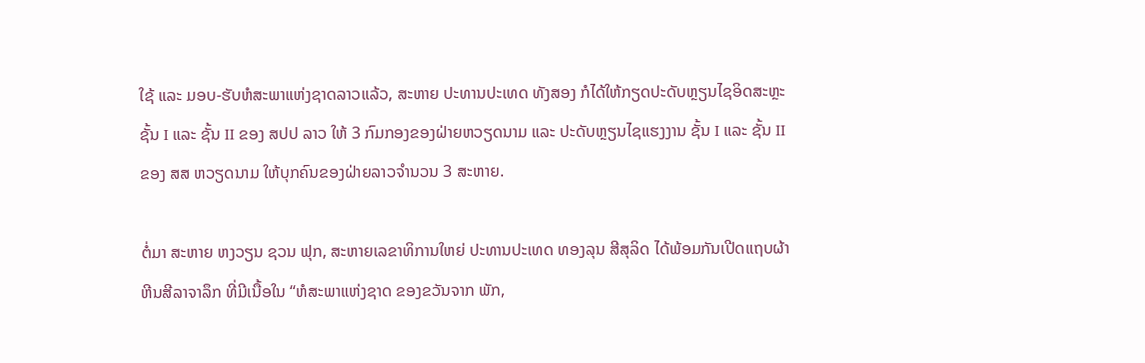ໃຊ້ ແລະ ມອບ-ຮັບຫໍສະພາແຫ່ງຊາດລາວແລ້ວ, ສະຫາຍ ປະທານປະເທດ ທັງສອງ ກໍໄດ້ໃຫ້ກຽດປະດັບຫຼຽນໄຊອິດສະຫຼະຊັ້ນ I ແລະ ຊັ້ນ II ຂອງ ສປປ ລາວ ໃຫ້ 3 ກົມກອງຂອງຝ່າຍຫວຽດນາມ ແລະ ປະດັບຫຼຽນໄຊແຮງງານ ຊັ້ນ I ແລະ ຊັ້ນ II ຂອງ ສສ ຫວຽດນາມ ໃຫ້ບຸກຄົນຂອງຝ່າຍລາວຈຳນວນ 3 ສະຫາຍ.

ຕໍ່ມາ ສະຫາຍ ຫງວຽນ ຊວນ ຟຸກ, ສະຫາຍເລຂາທິການໃຫຍ່ ປະທານປະເທດ ທອງລຸນ ສີສຸລິດ ໄດ້ພ້ອມກັນເປີດແຖບຜ້າຫີນສີລາຈາລຶກ ທີ່ມີເນື້ອໃນ “ຫໍສະພາແຫ່ງຊາດ ຂອງຂວັນຈາກ ພັກ,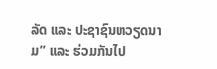ລັດ ແລະ ປະຊາຊົນຫວຽດນາມ” ແລະ ຮ່ວມກັນໄປ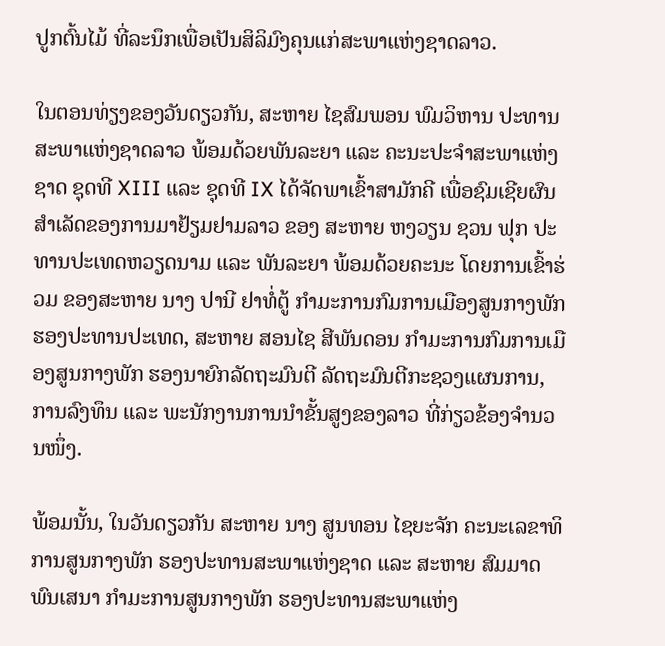ປູກຕົ້ນໄມ້ ທີ່ລະນຶກເພື່ອເປັນສິລິມົງຄຸນແກ່ສະພາແຫ່ງຊາດລາວ.

ໃນຕອນທ່ຽງຂອງວັນດຽວກັນ, ສະຫາຍ ໄຊສົມພອນ ພົມວິຫານ ປະທານສະພາແຫ່ງຊາດລາວ ພ້ອມດ້ວຍພັນລະຍາ ແລະ ຄະນະປະຈຳສະພາແຫ່ງຊາດ ຊຸດທີ XIII ແລະ ຊຸດທີ IX ໄດ້ຈັດພາເຂົ້າສາມັກຄີ ເພື່ອຊົມເຊີຍຜົນສຳເລັດຂອງການມາຢ້ຽມຢາມລາວ ຂອງ ສະຫາຍ ຫງວຽນ ຊວນ ຟຸກ ປະທານປະເທດຫວຽດນາມ ແລະ ພັນລະຍາ ພ້ອມດ້ວຍຄະນະ ໂດຍການເຂົ້າຮ່ວມ ຂອງສະຫາຍ ນາງ ປານີ ຢາທໍ່ຕູ້ ກຳມະການກົມການເມືອງສູນກາງພັກ ຮອງປະທານປະເທດ, ສະຫາຍ ສອນໄຊ ສີພັນດອນ ກຳມະການກົມການເມືອງສູນກາງພັກ ຮອງນາຍົກລັດຖະມົນຕີ ລັດຖະມົນຕີກະຊວງແຜນການ, ການລົງທຶນ ແລະ ພະນັກງານການນຳຂັ້ນສູງຂອງລາວ ທີ່ກ່ຽວຂ້ອງຈຳນວນໜຶ່ງ.

ພ້ອມນັ້ນ, ໃນວັນດຽວກັນ ສະຫາຍ ນາງ ສູນທອນ ໄຊຍະຈັກ ຄະນະເລຂາທິການສູນກາງພັກ ຮອງປະທານສະພາແຫ່ງຊາດ ແລະ ສະຫາຍ ສົມມາດ ພົນເສນາ ກຳມະການສູນກາງພັກ ຮອງປະທານສະພາແຫ່ງ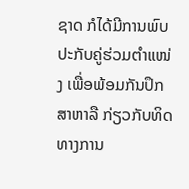ຊາດ ກໍໄດ້ມີການພົບປະກັບຄູ່ຮ່ວມຕຳແໜ່ງ ເພື່ອພ້ອມກັນປຶກສາຫາລື ກ່ຽວກັບທິດທາງການ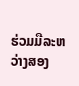ຮ່ວມມືລະຫວ່າງສອງ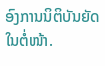ອົງການນິຕິບັນຍັດໃນຕໍ່ໜ້າ.